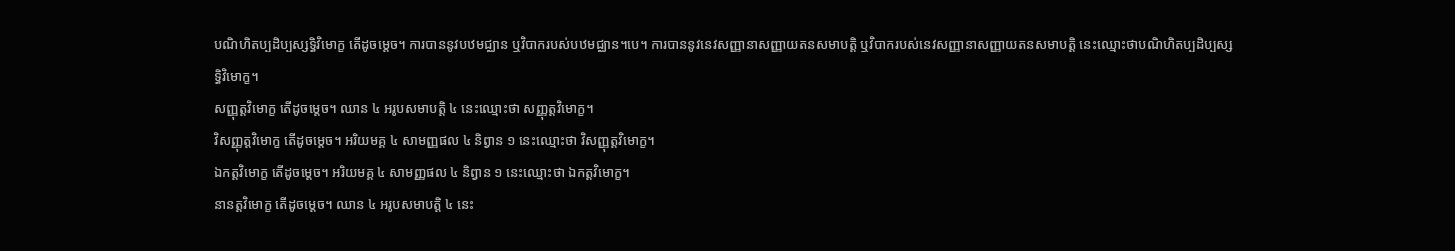បណិហិតប្បដិប្បស្សទ្ធិវិមោក្ខ តើដូចម្ដេច។ ការបាននូវបឋមជ្ឈាន ឬវិបាករបស់បឋមជ្ឈាន។បេ។ ការបាននូវនេវសញ្ញានាសញ្ញាយតនសមាបត្តិ ឬវិបាករបស់នេវសញ្ញានាសញ្ញាយតនសមាបត្តិ នេះឈ្មោះថាបណិហិតប្បដិប្បស្សទ្ធិវិមោក្ខ។
សញ្ញុត្តវិមោក្ខ តើដូចម្ដេច។ ឈាន ៤ អរូបសមាបត្តិ ៤ នេះឈ្មោះថា សញ្ញុត្តវិមោក្ខ។
វិសញ្ញុត្តវិមោក្ខ តើដូចម្ដេច។ អរិយមគ្គ ៤ សាមញ្ញផល ៤ និព្វាន ១ នេះឈ្មោះថា វិសញ្ញុត្តវិមោក្ខ។
ឯកត្តវិមោក្ខ តើដូចម្ដេច។ អរិយមគ្គ ៤ សាមញ្ញផល ៤ និព្វាន ១ នេះឈ្មោះថា ឯកត្តវិមោក្ខ។
នានត្តវិមោក្ខ តើដូចម្ដេច។ ឈាន ៤ អរូបសមាបត្តិ ៤ នេះ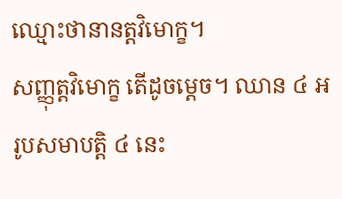ឈ្មោះថានានត្តវិមោក្ខ។
សញ្ញុត្តវិមោក្ខ តើដូចម្ដេច។ ឈាន ៤ អរូបសមាបត្តិ ៤ នេះ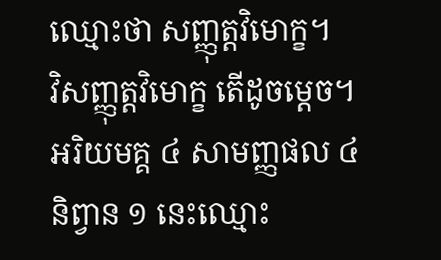ឈ្មោះថា សញ្ញុត្តវិមោក្ខ។
វិសញ្ញុត្តវិមោក្ខ តើដូចម្ដេច។ អរិយមគ្គ ៤ សាមញ្ញផល ៤ និព្វាន ១ នេះឈ្មោះ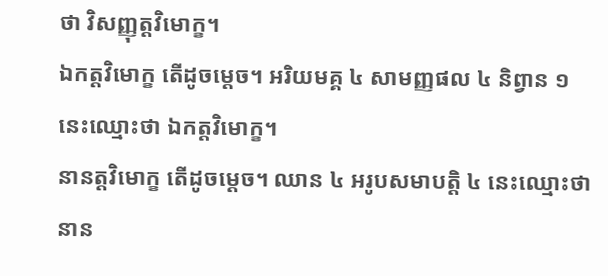ថា វិសញ្ញុត្តវិមោក្ខ។
ឯកត្តវិមោក្ខ តើដូចម្ដេច។ អរិយមគ្គ ៤ សាមញ្ញផល ៤ និព្វាន ១ នេះឈ្មោះថា ឯកត្តវិមោក្ខ។
នានត្តវិមោក្ខ តើដូចម្ដេច។ ឈាន ៤ អរូបសមាបត្តិ ៤ នេះឈ្មោះថានាន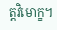ត្តវិមោក្ខ។